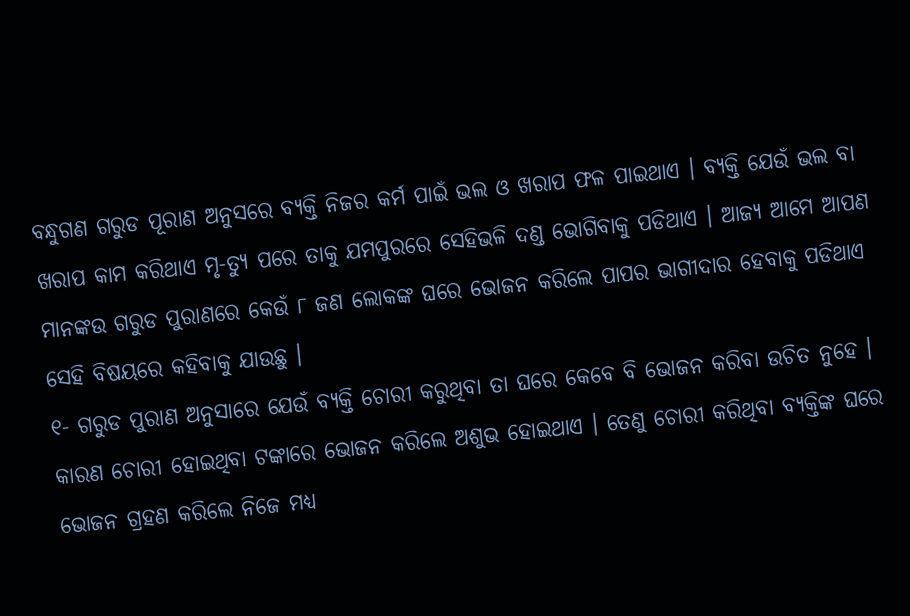ବନ୍ଧୁଗଣ ଗରୁଡ ପୂରାଣ ଅନୁସରେ ବ୍ୟକ୍ତି ନିଜର କର୍ମ ପାଇଁ ଭଲ ଓ ଖରାପ ଫଳ ପାଇଥାଏ । ବ୍ୟକ୍ତି ଯେଉଁ ଭଲ ବା ଖରାପ କାମ କରିଥାଏ ମୃ-ତ୍ୟୁ ପରେ ତାକୁ ଯମପୁରରେ ସେହିଭଳି ଦଣ୍ଡ ଭୋଗିବାକୁ ପଡିଥାଏ । ଆଜ୍ୟ ଆମେ ଆପଣ ମାନଙ୍କଉ ଗରୁଡ ପୁରାଣରେ କେଉଁ ୮ ଜଣ ଲୋକଙ୍କ ଘରେ ଭୋଜନ କରିଲେ ପାପର ଭାଗୀଦାର ହେବାକୁ ପଡିଥାଏ ସେହି ବିଷୟରେ କହିବାକୁ ଯାଉଛୁ ।
୧- ଗରୁଡ ପୁରାଣ ଅନୁସାରେ ଯେଉଁ ବ୍ୟକ୍ତି ଚୋରୀ କରୁଥିବା ତା ଘରେ କେବେ ବି ଭୋଜନ କରିବା ଉଚିତ ନୁହେ । କାରଣ ଚୋରୀ ହୋଇଥିବା ଟଙ୍କାରେ ଭୋଜନ କରିଲେ ଅଶୁଭ ହୋଇଥାଏ । ତେଣୁ ଚୋରୀ କରିଥିବା ବ୍ୟକ୍ତିଙ୍କ ଘରେ ଭୋଜନ ଗ୍ରହଣ କରିଲେ ନିଜେ ମଧ୍ୟ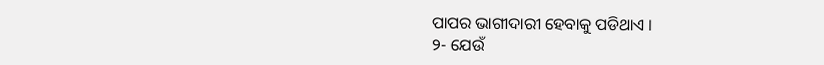ପାପର ଭାଗୀଦାରୀ ହେବାକୁ ପଡିଥାଏ ।
୨- ଯେଉଁ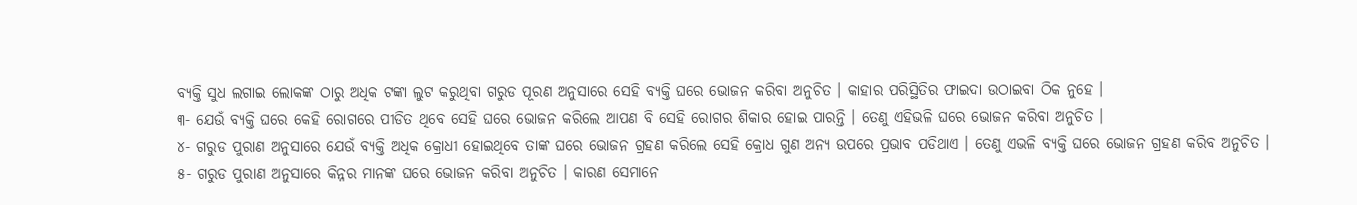ବ୍ୟକ୍ତି ସୁଧ ଲଗାଇ ଲୋକଙ୍କ ଠାରୁ ଅଧିକ ଟଙ୍କା ଲୁଟ କରୁଥିବା ଗରୁଡ ପୂରଣ ଅନୁସାରେ ସେହି ବ୍ୟକ୍ତି ଘରେ ଭୋଜନ କରିବା ଅନୁଚିତ । କାହାର ପରିସ୍ଥିତିର ଫାଇଦା ଉଠାଇବା ଠିକ ନୁହେ ।
୩- ଯେଉଁ ବ୍ୟକ୍ତି ଘରେ କେହି ରୋଗରେ ପୀଡିତ ଥିବେ ସେହି ଘରେ ଭୋଜନ କରିଲେ ଆପଣ ବି ସେହି ରୋଗର ଶିକାର ହୋଇ ପାରନ୍ତି । ତେଣୁ ଏହିଭଳି ଘରେ ଭୋଜନ କରିବା ଅନୁଚିତ ।
୪- ଗରୁଡ ପୁରାଣ ଅନୁସାରେ ଯେଉଁ ବ୍ୟକ୍ତି ଅଧିକ କ୍ରୋଧୀ ହୋଇଥିବେ ତାଙ୍କ ଘରେ ଭୋଜନ ଗ୍ରହଣ କରିଲେ ସେହି କ୍ରୋଧ ଗୁଣ ଅନ୍ୟ ଉପରେ ପ୍ରଭାବ ପଡିଥାଏ । ତେଣୁ ଏଭଳି ବ୍ୟକ୍ତି ଘରେ ଭୋଜନ ଗ୍ରହଣ କରିବ ଅନୁଚିତ ।
୫- ଗରୁଡ ପୁରାଣ ଅନୁସାରେ କିନ୍ନର ମାନଙ୍କ ଘରେ ଭୋଜନ କରିବା ଅନୁଚିତ । କାରଣ ସେମାନେ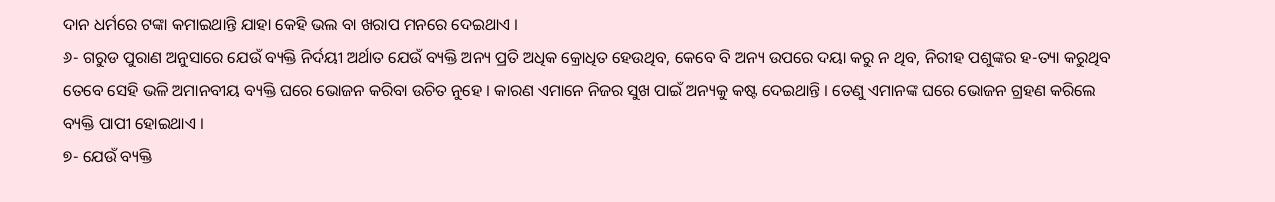ଦାନ ଧର୍ମରେ ଟଙ୍କା କମାଇଥାନ୍ତି ଯାହା କେହି ଭଲ ବା ଖରାପ ମନରେ ଦେଇଥାଏ ।
୬- ଗରୁଡ ପୁରାଣ ଅନୁସାରେ ଯେଉଁ ବ୍ୟକ୍ତି ନିର୍ଦୟୀ ଅର୍ଥାତ ଯେଉଁ ବ୍ୟକ୍ତି ଅନ୍ୟ ପ୍ରତି ଅଧିକ କ୍ରୋଧିତ ହେଉଥିବ, କେବେ ବି ଅନ୍ୟ ଉପରେ ଦୟା କରୁ ନ ଥିବ, ନିରୀହ ପଶୁଙ୍କର ହ-ତ୍ୟା କରୁଥିବ ତେବେ ସେହି ଭଳି ଅମାନବୀୟ ବ୍ୟକ୍ତି ଘରେ ଭୋଜନ କରିବା ଉଚିତ ନୁହେ । କାରଣ ଏମାନେ ନିଜର ସୁଖ ପାଇଁ ଅନ୍ୟକୁ କଷ୍ଟ ଦେଇଥାନ୍ତି । ତେଣୁ ଏମାନଙ୍କ ଘରେ ଭୋଜନ ଗ୍ରହଣ କରିଲେ ବ୍ୟକ୍ତି ପାପୀ ହୋଇଥାଏ ।
୭- ଯେଉଁ ବ୍ୟକ୍ତି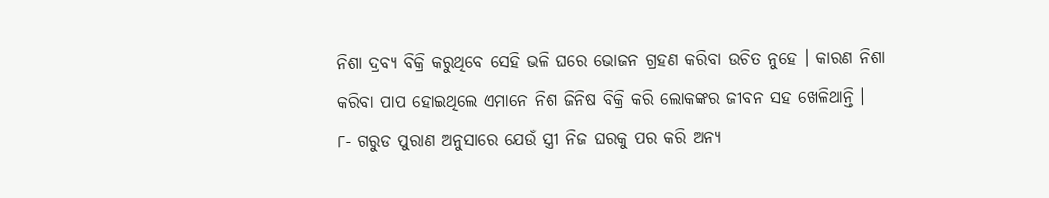ନିଶା ଦ୍ରବ୍ୟ ବିକ୍ରି କରୁଥିବେ ସେହି ଭଳି ଘରେ ଭୋଜନ ଗ୍ରହଣ କରିବା ଉଚିତ ନୁହେ । କାରଣ ନିଶା କରିବା ପାପ ହୋଇଥିଲେ ଏମାନେ ନିଶ ଜିନିଷ ବିକ୍ରି କରି ଲୋକଙ୍କର ଜୀବନ ସହ ଖେଳିଥାନ୍ତି ।
୮- ଗରୁଡ ପୁରାଣ ଅନୁସାରେ ଯେଉଁ ସ୍ତ୍ରୀ ନିଜ ଘରକୁ ପର କରି ଅନ୍ୟ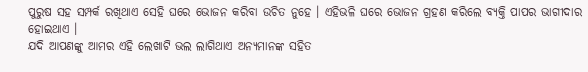ପୁରୁଷ ସହ ସମ୍ପର୍କ ରଖିଥାଏ ସେହି ଘରେ ଭୋଜନ କରିବା ଉଚିତ ନୁହେ । ଏହିଭଳି ଘରେ ଭୋଜନ ଗ୍ରହଣ କରିଲେ ବ୍ୟକ୍ତି ପାପର ଭାଗୀଦାର ହୋଇଥାଏ ।
ଯଦି ଆପଣଙ୍କୁ ଆମର ଏହି ଲେଖାଟି ଭଲ ଲାଗିଥାଏ ଅନ୍ୟମାନଙ୍କ ସହିତ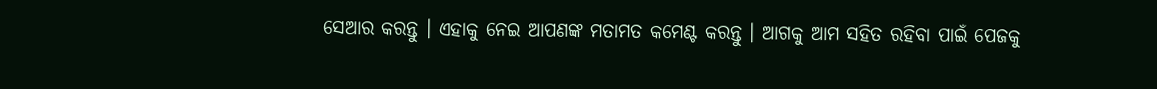ସେଆର କରନ୍ତୁ । ଏହାକୁ ନେଇ ଆପଣଙ୍କ ମତାମତ କମେଣ୍ଟ କରନ୍ତୁ । ଆଗକୁ ଆମ ସହିତ ରହିବା ପାଇଁ ପେଜକୁ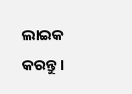ଲାଇକ କରନ୍ତୁ ।